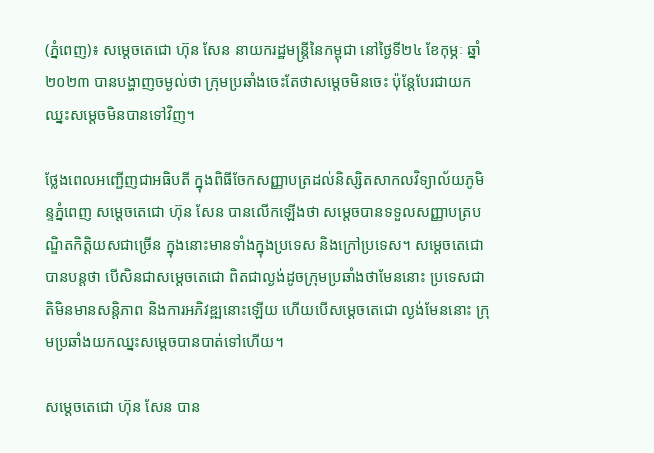(ភ្នំពេញ)៖ សម្តេចតេជោ ហ៊ុន សែន នាយករដ្ឋមន្ត្រីនៃកម្ពុជា នៅថ្ងៃទី២៤ ខែកុម្ភៈ ឆ្នាំ២០២៣ បានបង្ហាញចម្ងល់ថា ក្រុមប្រឆាំងចេះតែថាសម្តេចមិនចេះ ប៉ុន្តែបែរជាយកឈ្នះសម្តេចមិនបានទៅវិញ។

ថ្លែងពេលអញ្ជើញជាអធិបតី ក្នុងពិធីចែកសញ្ញាបត្រដល់និស្សិតសាកលវិទ្យាល័យភូមិន្ទភ្នំពេញ សម្តេចតេជោ ហ៊ុន សែន បានលើកឡើងថា សម្តេចបានទទួលសញ្ញាបត្របណ្ឌិតកិត្តិយសជាច្រើន ក្នុងនោះមានទាំងក្នុងប្រទេស និងក្រៅប្រទេស។ សម្តេចតេជោ បានបន្តថា បើសិនជាសម្តេចតេជោ ពិតជាល្ងង់ដូចក្រុមប្រឆាំងថាមែននោះ ប្រទេសជាតិមិនមានសន្តិភាព និងការអភិវឌ្ឍនោះឡើយ ហើយបើសម្តេចតេជោ ល្ងង់មែននោះ ក្រុមប្រឆាំងយកឈ្នះសម្តេចបានបាត់ទៅហើយ។

សម្តេចតេជោ ហ៊ុន សែន បាន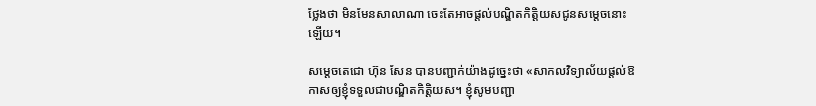ថ្លែងថា មិនមែនសាលាណា ចេះតែអាចផ្តល់បណ្ឌិតកិត្តិយសជូនសម្តេចនោះឡើយ។

សម្តេចតេជោ ហ៊ុន សែន បានបញ្ជាក់យ៉ាងដូច្នេះថា «សាកលវិទ្យាល័យផ្តល់ឱកាសឲ្យខ្ញុំទទួលជាបណ្ឌិតកិត្តិយស។ ខ្ញុំសូមបញ្ជា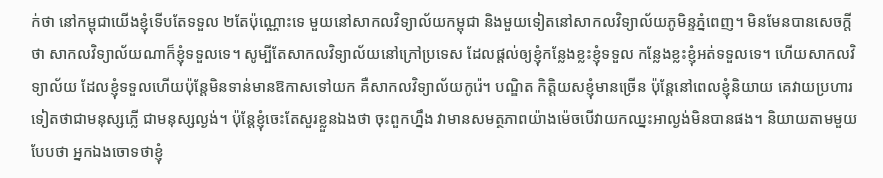ក់ថា នៅកម្ពុជាយើងខ្ញុំទើបតែទទួល ២តែប៉ុណ្ណោះទេ មួយនៅសាកលវិទ្យាល័យកម្ពុជា និងមួយទៀតនៅសាកលវិទ្យាល័យភូមិន្ទភ្នំពេញ។ មិនមែនបានសេចក្តីថា សាកលវិទ្យាល័យណាក៏ខ្ញុំទទួលទេ។ សូម្បីតែសាកលវិទ្យាល័យនៅក្រៅប្រទេស ដែលផ្តល់ឲ្យខ្ញុំកន្លែងខ្លះខ្ញុំទទួល កន្លែងខ្លះខ្ញុំអត់ទទួលទេ។ ហើយសាកលវិទ្យាល័យ ដែលខ្ញុំទទួលហើយប៉ុន្តែមិនទាន់មានឱកាសទៅយក គឺសាកលវិទ្យាល័យកូរ៉េ។ បណ្ឌិត កិត្តិយសខ្ញុំមានច្រើន ប៉ុន្តែនៅពេលខ្ញុំនិយាយ គេវាយប្រហារទៀតថាជាមនុស្សភ្លើ ជាមនុស្សល្ងង់។ ប៉ុន្តែខ្ញុំចេះតែសួរខ្លួនឯងថា ចុះពួកហ្នឹង វាមានសមត្ថភាពយ៉ាងម៉េចបើវាយកឈ្នះអាល្ងង់មិនបានផង។ និយាយតាមមួយបែបថា អ្នកឯងចោទថាខ្ញុំ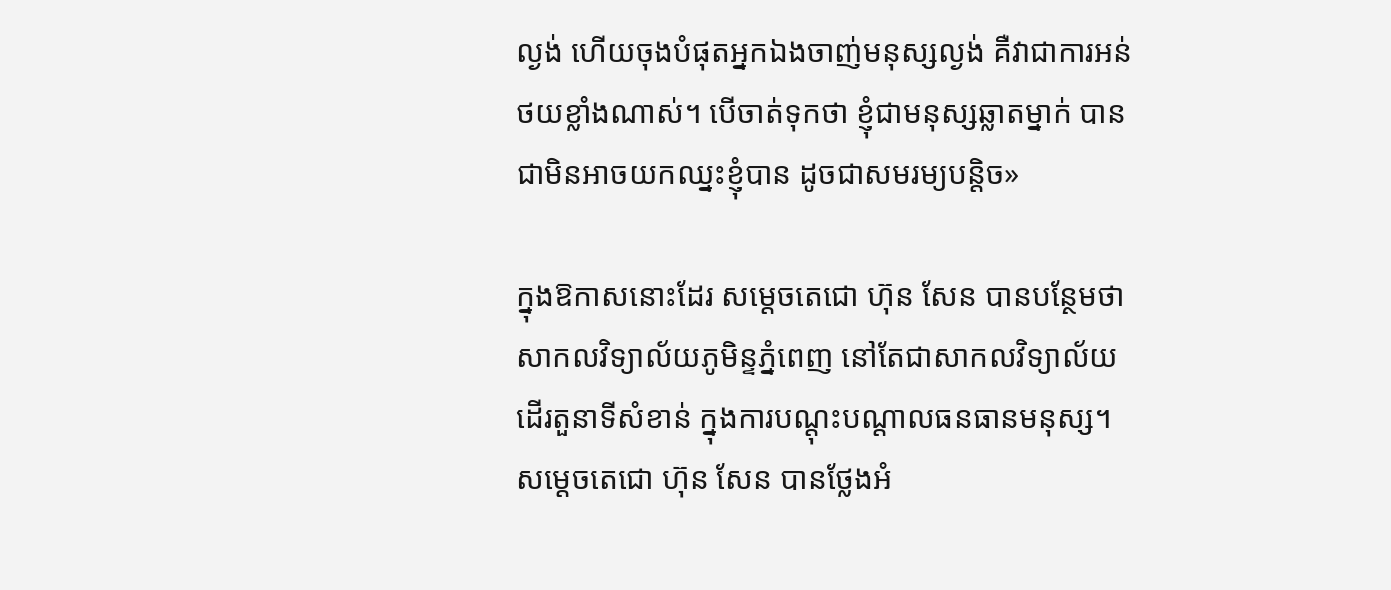ល្ងង់ ហើយចុងបំផុតអ្នកឯងចាញ់មនុស្សល្ងង់ គឺវាជាការអន់ថយខ្លាំងណាស់។ បើចាត់ទុកថា ខ្ញុំជាមនុស្សឆ្លាតម្នាក់ បានជាមិនអាចយកឈ្នះខ្ញុំបាន ដូចជាសមរម្យបន្តិច»

ក្នុងឱកាសនោះដែរ សម្តេចតេជោ ហ៊ុន សែន បានបន្ថែមថា សាកលវិទ្យាល័យភូមិន្ទភ្នំពេញ នៅតែជាសាកលវិទ្យាល័យដើរតួនាទីសំខាន់ ក្នុងការបណ្តុះបណ្តាលធនធានមនុស្ស។ សម្តេចតេជោ ហ៊ុន សែន បានថ្លែងអំ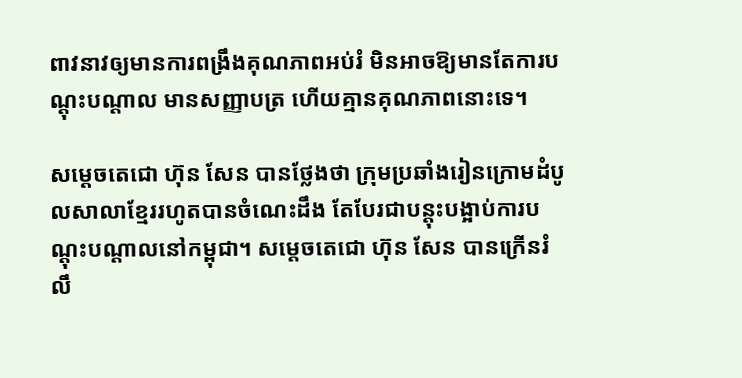ពាវនាវឲ្យមានការពង្រឹងគុណភាពអប់រំ មិនអាចឱ្យមានតែការបណ្តុះបណ្តាល មានសញ្ញាបត្រ ហើយគ្មានគុណភាពនោះទេ។

សម្តេចតេជោ ហ៊ុន សែន បានថ្លែងថា ក្រុមប្រឆាំងរៀនក្រោមដំបូលសាលាខ្មែររហូតបានចំណេះដឹង តែបែរជាបន្តុះបង្អាប់ការបណ្តុះបណ្តាលនៅកម្ពុជា។ សម្តេចតេជោ ហ៊ុន សែន បានក្រើនរំលឹ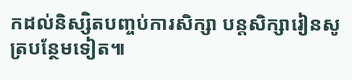កដល់និស្សិតបញ្ចប់ការសិក្សា បន្តសិក្សារៀនសូត្របន្ថែមទៀត៕